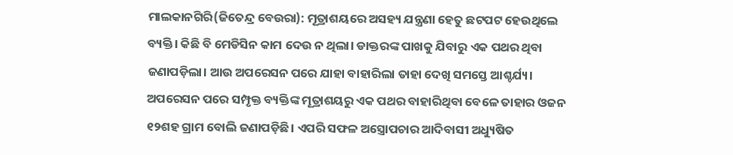ମାଲକାନଗିରି(ଜିତେନ୍ଦ୍ର ବେଉରା): ମୂତ୍ରାଶୟରେ ଅସହ୍ୟ ଯନ୍ତ୍ରଣା ହେତୁ ଛଟପଟ ହେଉଥିଲେ ବ୍ୟକ୍ତି। କିଛି ବି ମେଡିସିନ କାମ ଦେଉ ନ ଥିଲା। ଡାକ୍ତରଙ୍କ ପାଖକୁ ଯିବାରୁ ଏକ ପଥର ଥିବା ଜଣାପଡ଼ିଲା। ଆଉ ଅପରେସନ ପରେ ଯାହା ବାହାରିଲା ତାହା ଦେଖି ସମସ୍ତେ ଆଶ୍ଚର୍ଯ୍ୟ।
ଅପରେସନ ପରେ ସମ୍ପୃକ୍ତ ବ୍ୟକ୍ତିଙ୍କ ମୂତ୍ରାଶୟରୁ ଏକ ପଥର ବାହାରିଥିବା ବେଳେ ତାହାର ଓଜନ ୧୨ଶହ ଗ୍ରାମ ବୋଲି ଜଣାପଡ଼ିଛି। ଏପରି ସଫଳ ଅସ୍ତ୍ରୋପଚାର ଆଦିବାସୀ ଅଧ୍ୟୁଷିତ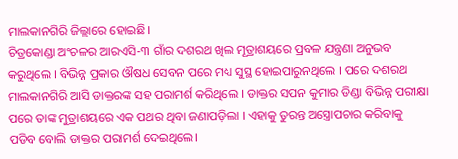ମାଲକାନଗିରି ଜିଲ୍ଲାରେ ହୋଇଛି।
ଚିତ୍ରକୋଣ୍ଡା ଅଂଚଳର ଆରଏସି-୩ ଗାଁର ଦଶରଥ ଖିଲ ମୂତ୍ରାଶୟରେ ପ୍ରବଳ ଯନ୍ତ୍ରଣା ଅନୁଭବ କରୁଥିଲେ । ବିଭିନ୍ନ ପ୍ରକାର ଔଷଧ ସେବନ ପରେ ମଧ୍ୟ ସୁସ୍ଥ ହୋଇପାରୁନଥିଲେ । ପରେ ଦଶରଥ ମାଲକାନଗିରି ଆସି ଡାକ୍ତରଙ୍କ ସହ ପରାମର୍ଶ କରିଥିଲେ । ଡାକ୍ତର ସପନ କୁମାର ଡିଣ୍ଡା ବିଭିନ୍ନ ପରୀକ୍ଷା ପରେ ତାଙ୍କ ମୁତ୍ରାଶୟରେ ଏକ ପଥର ଥିବା ଜଣାପଡ଼ିଲା । ଏହାକୁ ତୁରନ୍ତ ଅସ୍ତ୍ରୋପଚାର କରିବାକୁ ପଡିବ ବୋଲି ଡାକ୍ତର ପରାମର୍ଶ ଦେଇଥିଲେ।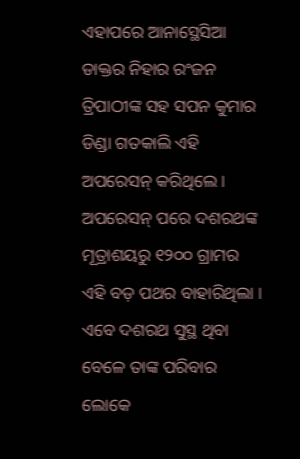ଏହାପରେ ଆନାସ୍ଥେସିଆ ଡାକ୍ତର ନିହାର ରଂଜନ ତ୍ରିପାଠୀଙ୍କ ସହ ସପନ କୁମାର ଡିଣ୍ଡା ଗତକାଲି ଏହି ଅପରେସନ୍ କରିଥିଲେ । ଅପରେସନ୍ ପରେ ଦଶରଥଙ୍କ ମୂତ୍ରାଶୟରୁ ୧୨୦୦ ଗ୍ରାମର ଏହି ବଡ଼ ପଥର ବାହାରିଥିଲା । ଏବେ ଦଶରଥ ସୁସ୍ଥ ଥିବା ବେଳେ ତାଙ୍କ ପରିବାର ଲୋକେ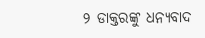୨ ଡାକ୍ତରଙ୍କୁ ଧନ୍ୟବାଦ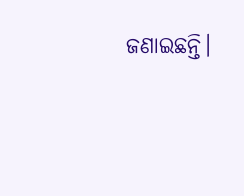ଜଣାଇଛନ୍ତି।